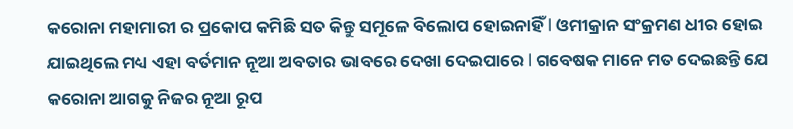କରୋନା ମହାମାରୀ ର ପ୍ରକୋପ କମିଛି ସତ କିନ୍ତୁ ସମୂଳେ ବିଲୋପ ହୋଇନାହିଁ l ଓମୀକ୍ରାନ ସଂକ୍ରମଣ ଧୀର ହୋଇ ଯାଇଥିଲେ ମଧ୍ୟ ଏହା ବର୍ତମାନ ନୂଆ ଅବତାର ଭାବରେ ଦେଖା ଦେଇପାରେ l ଗବେଷକ ମାନେ ମତ ଦେଇଛନ୍ତି ଯେ କରୋନା ଆଗକୁ ନିଜର ନୂଆ ରୂପ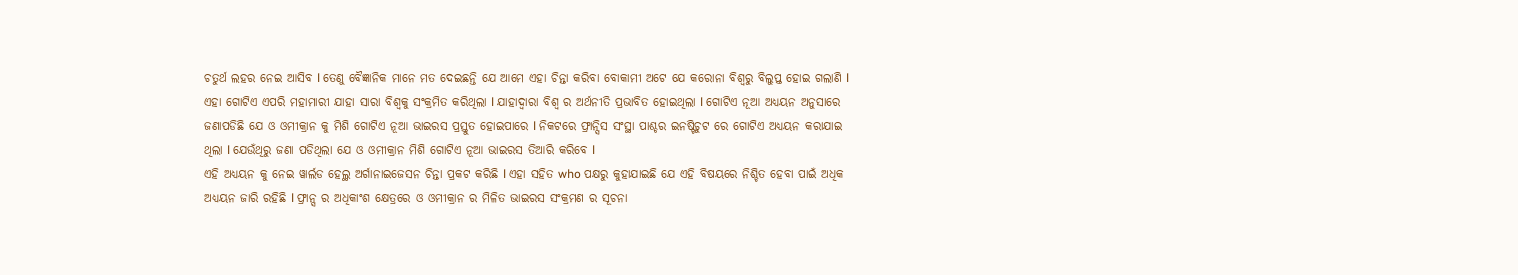ଚତୁର୍ଥ ଲହର ନେଇ ଆସିବ l ତେଣୁ ବୈଜ୍ଞାନିକ ମାନେ ମତ ଦେଇଛନ୍ତି ଯେ ଆମେ ଏହା ଚିନ୍ତା କରିବା ବୋକାମୀ ଅଟେ ଯେ କରୋନା ବିଶ୍ୱରୁ ବିଲୁପ୍ତ ହୋଇ ଗଲାଣି l
ଏହା ଗୋଟିଏ ଏପରି ମହାମାରୀ ଯାହା ସାରା ବିଶ୍ୱକୁ ସଂକ୍ରମିତ କରିଥିଲା l ଯାହାଦ୍ୱାରା ବିଶ୍ୱ ର ଅର୍ଥନୀତି ପ୍ରଭାବିତ ହୋଇଥିଲା l ଗୋଟିଏ ନୂଆ ଅଧ୍ୟୟନ ଅନୁସାରେ ଜଣାପଡିଛି ଯେ ଓ ଓମୀକ୍ରାନ କୁ ମିଶି ଗୋଟିଏ ନୂଆ ଭାଇରସ ପ୍ରସ୍ତୁତ ହୋଇପାରେ l ନିକଟରେ ଫ୍ରାନ୍ସିସ ସଂସ୍ଥା ପାଶ୍ଚର ଇନଷ୍ଟିଚୁଟ ରେ ଗୋଟିଏ ଅଧ୍ୟୟନ କରାଯାଇ ଥିଲା l ଯେଉଁଥିରୁ ଜଣା ପଡିଥିଲା ଯେ ଓ ଓମୀକ୍ରାନ ମିଶି ଗୋଟିଏ ନୂଆ ଭାଇରସ ତିଆରି କରିବେ l
ଏହି ଅଧ୍ୟୟନ କୁ ନେଇ ୱାର୍ଲଡ ହେଲ୍ଥ ଅର୍ଗାନାଇଜେସନ ଚିନ୍ତା ପ୍ରକଟ କରିଛି l ଏହା ସହିତ who ପକ୍ଷରୁ କୁହାଯାଇଛି ଯେ ଏହି ବିଷୟରେ ନିଶ୍ଚିତ ହେବା ପାଇଁ ଅଧିକ ଅଧ୍ୟୟନ ଜାରି ରହିଛି l ଫ୍ରାନ୍ସ ର ଅଧିକାଂଶ କ୍ଷେତ୍ରରେ ଓ ଓମୀକ୍ରାନ ର ମିଳିତ ଭାଇରସ ସଂକ୍ରମଣ ର ସୂଚନା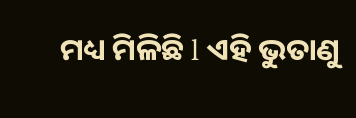ମଧ୍ୟ ମିଳିଛି l ଏହି ଭୁତାଣୁ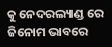କୁ ନେଦରଲ୍ୟାଣ୍ଡ ରେ ଜିନୋମ ଭାବରେ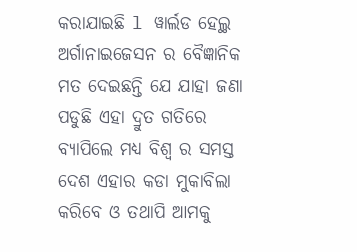କରାଯାଇଛି l ୱାର୍ଲଡ ହେଲ୍ଥ ଅର୍ଗାନାଇଜେସନ ର ବୈଜ୍ଞାନିକ ମତ ଦେଇଛନ୍ତି ଯେ ଯାହା ଜଣା ପଡୁଛି ଏହା ଦ୍ରୁତ ଗତିରେ ବ୍ୟାପିଲେ ମଧ୍ୟ ବିଶ୍ୱ ର ସମସ୍ତ ଦେଶ ଏହାର କଡା ମୁକାବିଲା କରିବେ ଓ ତଥାପି ଆମକୁ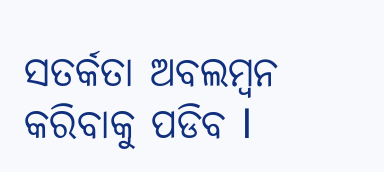ସତର୍କତା ଅବଲମ୍ବନ କରିବାକୁ ପଡିବ l